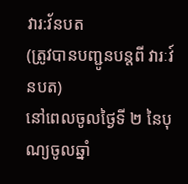វារ:វ័នបត
(ត្រូវបានបញ្ជូនបន្តពី វារៈវ៍នបត)
នៅពេលចូលថ្ងៃទី ២ នៃបុណ្យចូលឆ្នាំ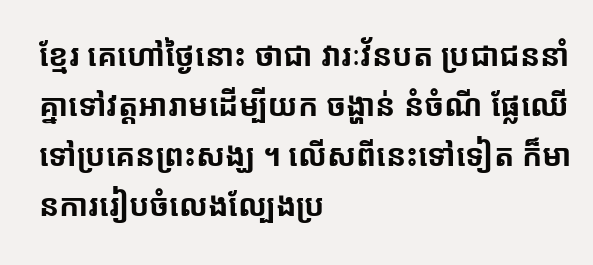ខ្មែរ គេហៅថ្ងៃនោះ ថាជា វារៈវ័នបត ប្រជាជននាំគ្នាទៅវត្ដអារាមដើម្បីយក ចង្ហាន់ នំចំណី ផ្លែឈើ ទៅប្រគេនព្រះសង្ឃ ។ លើសពីនេះទៅទៀត ក៏មានការរៀបចំលេងល្បែងប្រ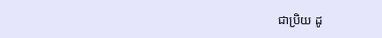ជាប្រិយ ដូ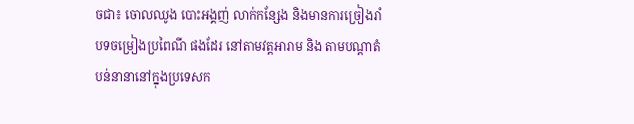ចជា៖ ចោលឈូង បោះអង្គញ់ លាក់កន្សែង និងមានការច្រៀងរាំបទចម្រៀងប្រពៃណី ផងដែរ នៅតាមវត្ដអារាម និង តាមបណ្ដាតំបន់នានានៅក្នុងប្រទេសក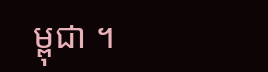ម្ពុជា ។